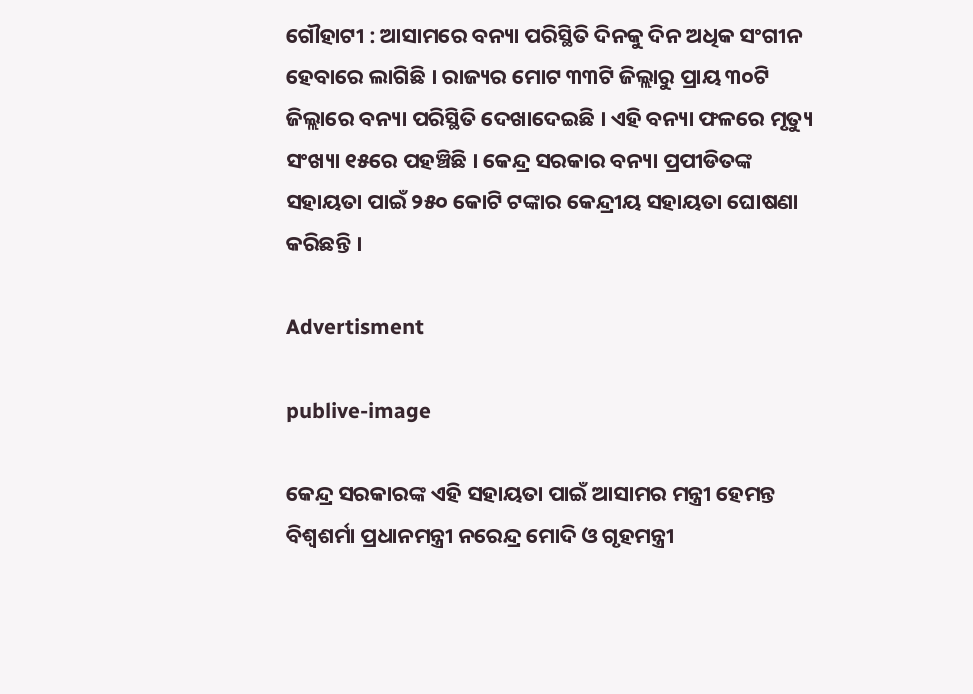ଗୌହାଟୀ : ଆସାମରେ ବନ୍ୟା ପରିସ୍ଥିତି ଦିନକୁ ଦିନ ଅଧିକ ସଂଗୀନ ହେବାରେ ଲାଗିଛି । ରାଜ୍ୟର ମୋଟ ୩୩ଟି ଜିଲ୍ଲାରୁ ପ୍ରାୟ ୩୦ଟି ଜିଲ୍ଲାରେ ବନ୍ୟା ପରିସ୍ଥିତି ଦେଖାଦେଇଛି । ଏହି ବନ୍ୟା ଫଳରେ ମୃତ୍ୟୁ ସଂଖ୍ୟା ୧୫ରେ ପହଞ୍ଚିଛି । କେନ୍ଦ୍ର ସରକାର ବନ୍ୟା ପ୍ରପୀଡିତଙ୍କ ସହାୟତା ପାଇଁ ୨୫୦ କୋଟି ଟଙ୍କାର କେନ୍ଦ୍ରୀୟ ସହାୟତା ଘୋଷଣା କରିଛନ୍ତି ।

Advertisment

publive-image

କେନ୍ଦ୍ର ସରକାରଙ୍କ ଏହି ସହାୟତା ପାଇଁ ଆସାମର ମନ୍ତ୍ରୀ ହେମନ୍ତ ବିଶ୍ୱଶର୍ମା ପ୍ରଧାନମନ୍ତ୍ରୀ ନରେନ୍ଦ୍ର ମୋଦି ଓ ଗୃହମନ୍ତ୍ରୀ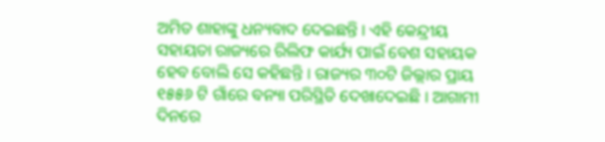ଅମିତ ଶାହାଙ୍କୁ ଧନ୍ୟବାଦ ଦେଇଛନ୍ତି । ଏହି କେନ୍ଦ୍ରୀୟ ସହାୟତା ରାଜ୍ୟରେ ରିଲିଫ କାର୍ଯ୍ୟ ପାଇଁ ବେଶ ସହାୟକ ହେବ ବୋଲି ସେ କହିଛନ୍ତି । ରାଜ୍ୟର ୩୦ଟି ଜିଲ୍ଲାର ପ୍ରାୟ ୧୫୫୬ ଟି ଗାଁରେ ବନ୍ୟା ପରିସ୍ଥିତି ଦେଖାଦେଇଛି । ଆଗାମୀ ଦିନରେ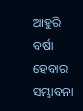ଆହୁରି ବର୍ଷା ହେବାର ସମ୍ଭାବନା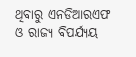ଥିବାରୁ ଏନଡିଆରଏଫ ଓ ରାଜ୍ୟ ବିପର୍ଯ୍ୟୟ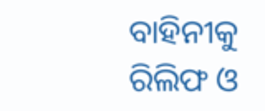ବାହିନୀକୁ ରିଲିଫ ଓ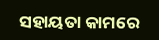ସହାୟତା କାମରେ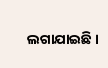ଲଗାଯାଇଛି ।